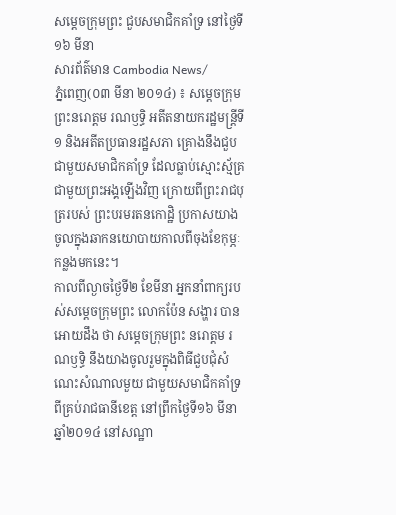សម្តេចក្រុមព្រះ ជួបសមាជិកគាំទ្រ នៅថ្ងៃទី១៦ មីនា
សារព័ត៌មាន Cambodia News/
ភ្នំពេញ(០៣ មីនា ២០១៤) ៖ សម្តេចក្រុមព្រះនរោត្តម រណឫទ្ធិ អតីតនាយករដ្ឋមន្ត្រីទី១ និងអតីតប្រធានរដ្ឋសភា គ្រោងនឹងជួបជាមួយសមាជិកគាំទ្រ ដែលធ្លាប់ស្មោះស្ម័គ្រជាមួយព្រះអង្គឡើងវិញ ក្រោយពីព្រះរាជបុត្ររបស់ ព្រះបរមរតនកោដ្ឋិ ប្រកាសយាងចូលក្នុងឆាកនយោបាយកាលពីចុងខែកុម្ភៈ កន្លងមកនេះ។
កាលពីល្ងាចថ្ងៃទី២ ខែមីនា អ្នកនាំពាក្យរបស់សម្តេចក្រុមព្រះ លោកប៉ែន សង្ហារ បានអោយដឹង ថា សម្តេចក្រុមព្រះ នរោត្តម រណឫទ្ធិ នឹងយាងចូលរួមក្នុងពិធីជួបជុំសំណេះសំណាលមួយ ជាមួយសមាជិកគាំទ្រ ពីគ្រប់រាជធានីខេត្ត នៅព្រឹកថ្ងៃទី១៦ មីនា ឆ្នាំ២០១៤ នៅសណ្ឋា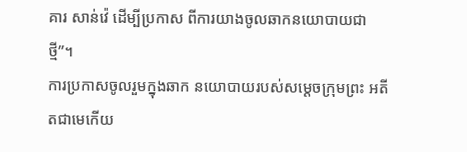គារ សាន់វ៉េ ដើម្បីប្រកាស ពីការយាងចូលឆាកនយោបាយជាថ្មី”។
ការប្រកាសចូលរួមក្នុងឆាក នយោបាយរបស់សម្តេចក្រុមព្រះ អតីតជាមេកើយ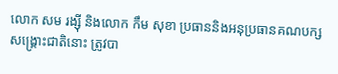លោក សម រង្ស៊ី និងលោក កឹម សុខា ប្រធាននិងអនុប្រធានគណបក្សសង្គ្រោះជាតិនោះ ត្រូវបា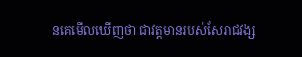នគេមើលឃើញថា ជាវត្តមានរបស់សែរាជវង្ស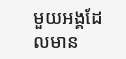មួយអង្គដែលមាន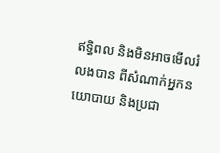ឥទ្ធិពល និងមិនអាចមើលរំលងបាន ពីសំណាក់អ្នកនយោបាយ និងប្រជា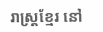រាស្ត្រខ្មែរ នៅ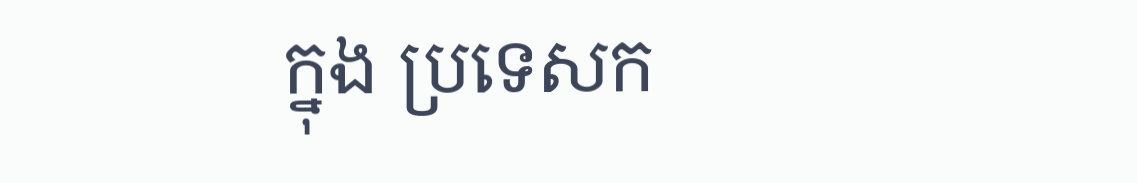ក្នុង ប្រទេសក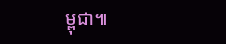ម្ពុជា៕